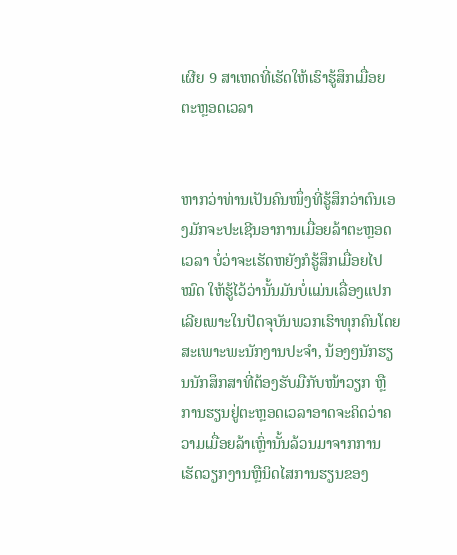ເຜີຍ 9 ສາເຫດທີ່ເຮັດໃຫ້ເຮົາຮູ້ສຶກເມື່ອຍຕະຫຼອດເວລາ


ຫາກວ່າທ່ານເປັນຄົນໜຶ່ງທີ່ຮູ້ສຶກວ່າຕົນເອງມັກຈະປະເຊີນອາການເມື່ອຍລ້າຕະຫຼອດເວລາ ບໍ່ວ່າຈະເຮັດຫຍັງກໍຮູ້ສຶກເມື່ອຍໄປໝົດ ໃຫ້ຮູ້ໄວ້ວ່ານັ້ນມັນບໍ່ແມ່ນເລື່ອງແປກເລີຍເພາະໃນປັດຈຸບັນພວກເຮົາທຸກຄົນໂດຍສະເພາະພະນັກງານປະຈຳ, ນ້ອງໆນັກຮຽນນັກສຶກສາທີ່ຕ້ອງຮັບມືກັບໜ້າວຽກ ຫຼື ການຮຽນຢູ່ຕະຫຼອດເວລາອາດຈະຄິດວ່າຄວາມເມື່ອຍລ້າເຫຼົ່ານັ້ນລ້ວນມາຈາກການເຮັດວຽກງານຫຼືນິດໄສການຮຽນຂອງ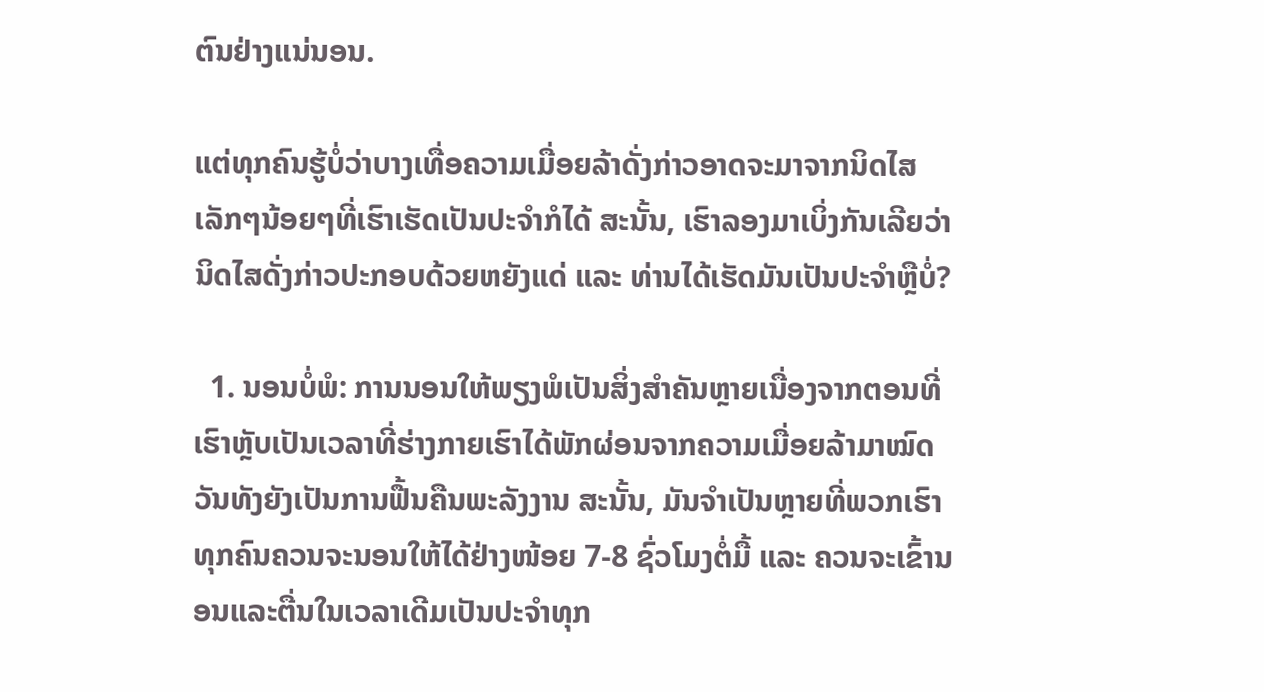ຕົນຢ່າງແນ່ນອນ.

ແຕ່ທຸກຄົນຮູ້ບໍ່ວ່າບາງເທື່ອຄວາມເມື່ອຍລ້າດັ່ງກ່າວອາດຈະມາຈາກນິດໄສເລັກໆນ້ອຍໆທີ່ເຮົາເຮັດເປັນປະຈຳກໍໄດ້ ສະນັ້ນ, ເຮົາລອງມາເບິ່ງກັນເລີຍວ່ານິດໄສດັ່ງກ່າວປະກອບດ້ວຍຫຍັງແດ່ ແລະ ທ່ານໄດ້ເຮັດມັນເປັນປະຈຳຫຼືບໍ່?

  1. ນອນບໍ່ພໍ: ການນອນໃຫ້ພຽງພໍເປັນສິ່ງສຳຄັນຫຼາຍເນື່ອງຈາກຕອນທີ່ເຮົາຫຼັບເປັນເວລາທີ່ຮ່າງກາຍເຮົາໄດ້ພັກຜ່ອນຈາກຄວາມເມື່ອຍລ້າມາໝົດວັນທັງຍັງເປັນການຟື້ນຄືນພະລັງງານ ສະນັ້ນ, ມັນຈຳເປັນຫຼາຍທີ່ພວກເຮົາທຸກຄົນຄວນຈະນອນໃຫ້ໄດ້ຢ່າງໜ້ອຍ 7-8 ຊົ່ວໂມງຕໍ່ມື້ ແລະ ຄວນຈະເຂົ້ານອນແລະຕື່ນໃນເວລາເດີມເປັນປະຈຳທຸກ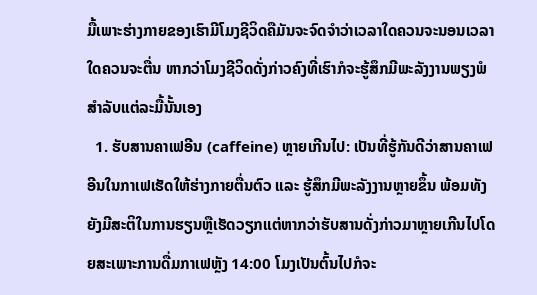ມື້ເພາະຮ່າງກາຍຂອງເຮົາມີໂມງຊີວິດຄືມັນຈະຈົດຈຳວ່າເວລາໃດຄວນຈະນອນເວລາໃດຄວນຈະຕື່ນ ຫາກວ່າໂມງຊີວິດດັ່ງກ່າວຄົງທີ່ເຮົາກໍຈະຮູ້ສຶກມີພະລັງງານພຽງພໍສຳລັບແຕ່ລະມື້ນັ້ນເອງ
  1. ຮັບສານຄາເຟອີນ (caffeine) ຫຼາຍເກີນໄປ: ເປັນທີ່ຮູ້ກັນດີວ່າສານຄາເຟອີນໃນກາເຟເຮັດໃຫ້ຮ່າງກາຍຕື່ນຕົວ ແລະ ຮູ້ສຶກມີພະລັງງານຫຼາຍຂຶ້ນ ພ້ອມທັງຍັງມີສະຕິໃນການຮຽນຫຼືເຮັດວຽກແຕ່ຫາກວ່າຮັບສານດັ່ງກ່າວມາຫຼາຍເກີນໄປໂດຍສະເພາະການດື່ມກາເຟຫຼັງ 14:00 ໂມງເປັນຕົ້ນໄປກໍຈະ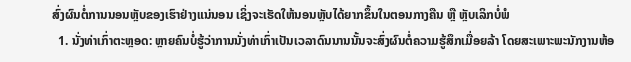ສົ່ງຜົນຕໍ່ການນອນຫຼັບຂອງເຮົາຢ່າງແນ່ນອນ ເຊິ່ງຈະເຮັດໃຫ້ນອນຫຼັບໄດ້ຍາກຂຶ້ນໃນຕອນກາງຄືນ ຫຼື ຫຼັບເລິກບໍ່ພໍ
  1. ນັ່ງທ່າເກົ່າຕະຫຼອດ: ຫຼາຍຄົນບໍ່ຮູ້ວ່າການນັ່ງທ່າເກົ່າເປັນເວລາດົນນານນັ້ນຈະສົ່ງຜົນຕໍ່ຄວາມຮູ້ສຶກເມື່ອຍລ້າ ໂດຍສະເພາະພະນັກງານຫ້ອ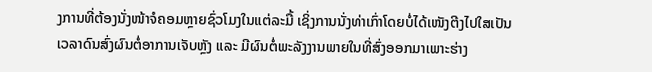ງການທີ່ຕ້ອງນັ່ງໜ້າຈໍຄອມຫຼາຍຊົ່ວໂມງໃນແຕ່ລະມື້ ເຊິ່ງການນັ່ງທ່າເກົ່າໂດຍບໍ່ໄດ້ເໜັງຕີງໄປໃສເປັນເວລາດົນສົ່ງຜົນຕໍ່ອາການເຈັບຫຼັງ ແລະ ມີຜົນຕໍ່ພະລັງງານພາຍໃນທີ່ສົ່ງອອກມາເພາະຮ່າງ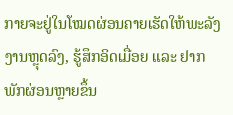ກາຍຈະຢູ່ໃນໂໝດຜ່ອນຄາຍເຮັດໃຫ້ພະລັງງານຫຼຸດລົງ, ຮູ້ສຶກອິດເມື່ອຍ ແລະ ຢາກພັກຜ່ອນຫຼາຍຂຶ້ນ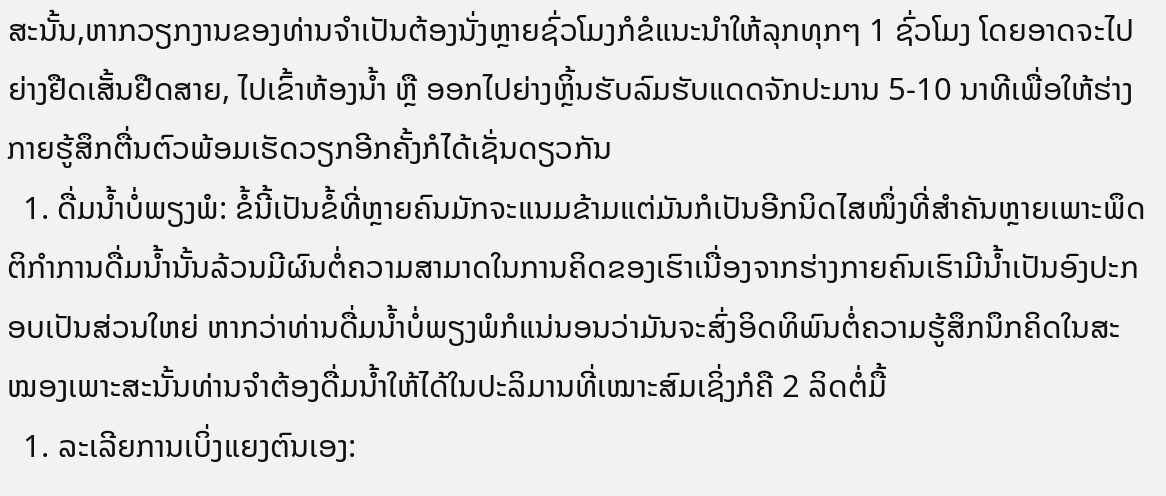ສະນັ້ນ,ຫາກວຽກງານຂອງທ່ານຈຳເປັນຕ້ອງນັ່ງຫຼາຍຊົ່ວໂມງກໍຂໍແນະນຳໃຫ້ລຸກທຸກໆ 1 ຊົ່ວໂມງ ໂດຍອາດຈະໄປຍ່າງຢືດເສັ້ນຢືດສາຍ, ໄປເຂົ້າຫ້ອງນ້ຳ ຫຼື ອອກໄປຍ່າງຫຼິ້ນຮັບລົມຮັບແດດຈັກປະມານ 5-10 ນາທີເພື່ອໃຫ້ຮ່າງກາຍຮູ້ສຶກຕື່ນຕົວພ້ອມເຮັດວຽກອີກຄັ້ງກໍໄດ້ເຊັ່ນດຽວກັນ
  1. ດື່ມນ້ຳບໍ່ພຽງພໍ: ຂໍ້ນີ້ເປັນຂໍ້ທີ່ຫຼາຍຄົນມັກຈະແນມຂ້າມແຕ່ມັນກໍເປັນອີກນິດໄສໜຶ່ງທີ່ສຳຄັນຫຼາຍເພາະພຶດຕິກຳການດື່ມນ້ຳນັ້ນລ້ວນມີຜົນຕໍ່ຄວາມສາມາດໃນການຄິດຂອງເຮົາເນື່ອງຈາກຮ່າງກາຍຄົນເຮົາມີນ້ຳເປັນອົງປະກອບເປັນສ່ວນໃຫຍ່ ຫາກວ່າທ່ານດື່ມນ້ຳບໍ່ພຽງພໍກໍແນ່ນອນວ່າມັນຈະສົ່ງອິດທິພົນຕໍ່ຄວາມຮູ້ສຶກນຶກຄິດໃນສະໝອງເພາະສະນັ້ນທ່ານຈຳຕ້ອງດື່ມນ້ຳໃຫ້ໄດ້ໃນປະລິມານທີ່ເໝາະສົມເຊິ່ງກໍຄື 2 ລິດຕໍ່ມື້
  1. ລະເລີຍການເບິ່ງແຍງຕົນເອງ: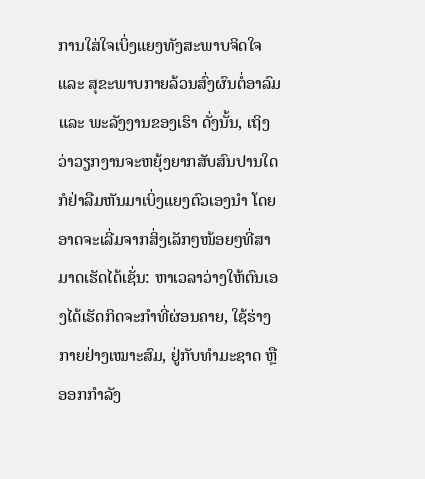ການໃສ່ໃຈເບິ່ງແຍງທັງສະພາບຈິດໃຈ ແລະ ສຸຂະພາບກາຍລ້ວນສົ່ງຜົນຕໍ່ອາລົມ ແລະ ພະລັງງານຂອງເຮົາ ດັ່ງນັ້ນ, ເຖິງວ່າວຽກງານຈະຫຍຸ້ງຍາກສັບສົນປານໃດກໍຢ່າລືມຫັນມາເບິ່ງແຍງຕົວເອງນຳ ໂດຍອາດຈະເລີ່ມຈາກສິ່ງເລັກໆໜ້ອຍໆທີ່ສາມາດເຮັດໄດ້ເຊັ່ນ: ຫາເວລາວ່າງໃຫ້ຕົນເອງໄດ້ເຮັດກິດຈະກຳທີ່ຜ່ອນຄາຍ, ໃຊ້ຮ່າງກາຍຢ່າງເໝາະສົມ, ຢູ່ກັບທຳມະຊາດ ຫຼື ອອກກຳລັງ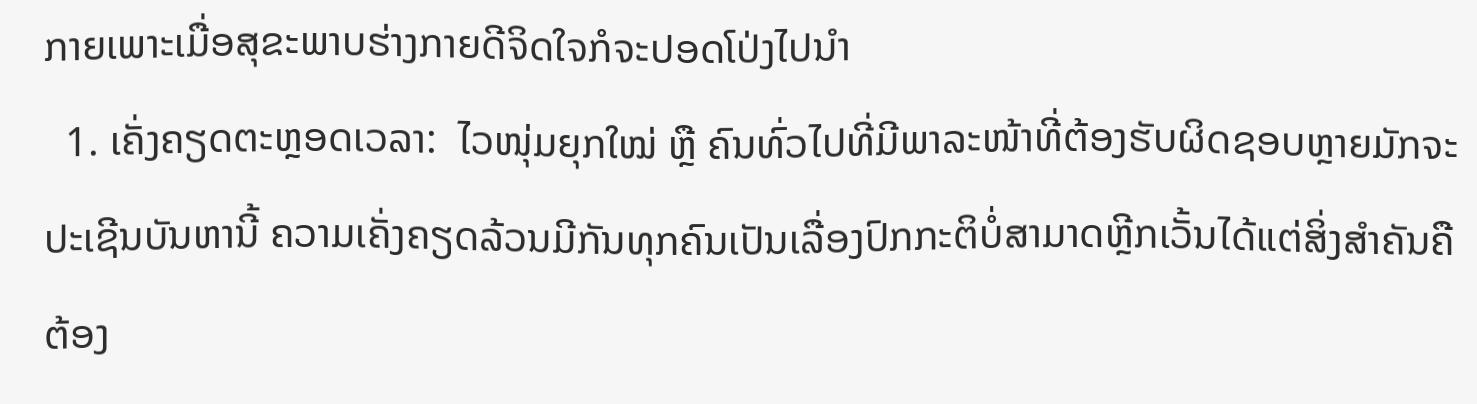ກາຍເພາະເມື່ອສຸຂະພາບຮ່າງກາຍດີຈິດໃຈກໍຈະປອດໂປ່ງໄປນຳ
  1. ເຄັ່ງຄຽດຕະຫຼອດເວລາ:  ໄວໜຸ່ມຍຸກໃໝ່ ຫຼື ຄົນທົ່ວໄປທີ່ມີພາລະໜ້າທີ່ຕ້ອງຮັບຜິດຊອບຫຼາຍມັກຈະປະເຊີນບັນຫານີ້ ຄວາມເຄັ່ງຄຽດລ້ວນມີກັນທຸກຄົນເປັນເລື່ອງປົກກະຕິບໍ່ສາມາດຫຼີກເວັ້ນໄດ້ແຕ່ສິ່ງສຳຄັນຄືຕ້ອງ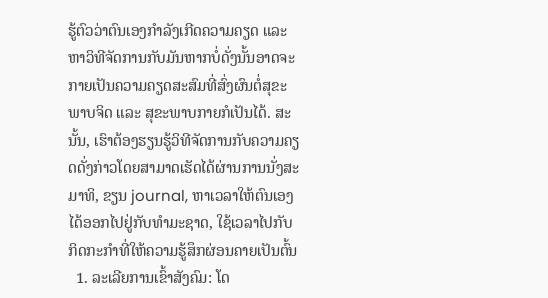ຮູ້ຕົວວ່າຕົນເອງກຳລັງເກີດຄວາມຄຽດ ແລະ ຫາວິທີຈັດການກັບມັນຫາກບໍ່ດັ່ງນັ້ນອາດຈະກາຍເປັນຄວາມຄຽດສະສົມທີ່ສົ່ງຜົນຕໍ່ສຸຂະພາບຈິດ ແລະ ສຸຂະພາບກາຍກໍເປັນໄດ້. ສະນັ້ນ, ເຮົາຕ້ອງຮຽນຮູ້ວິທີຈັດການກັບຄວາມຄຽດດັ່ງກ່າວໂດຍສາມາດເຮັດໄດ້ຜ່ານການນັ່ງສະມາທິ, ຂຽນ journal, ຫາເວລາໃຫ້ຕົນເອງໄດ້ອອກໄປຢູ່ກັບທຳມະຊາດ, ໃຊ້ເວລາໄປກັບກິດກະກຳທີ່ໃຫ້ຄວາມຮູ້ສຶກຜ່ອນຄາຍເປັນຕົ້ນ
  1. ລະເລີຍການເຂົ້າສັງຄົມ: ໂດ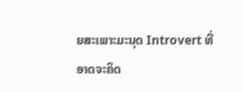ຍສະເພາະມະນຸດ Introvert ທີ່ອາດຈະຄິດ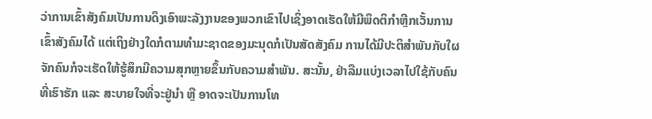ວ່າການເຂົ້າສັງຄົມເປັນການດຶງເອົາພະລັງງານຂອງພວກເຂົາໄປເຊິ່ງອາດເຮັດໃຫ້ມີພຶດຕິກຳຫຼີກເວັ້ນການເຂົ້າສັງຄົມໄດ້ ແຕ່ເຖິງຢ່າງໃດກໍຕາມທຳມະຊາດຂອງມະນຸດກໍເປັນສັດສັງຄົມ ການໄດ້ມີປະຕິສຳພັນກັບໃຜຈັກຄົນກໍຈະເຮັດໃຫ້ຮູ້ສຶກມີຄວາມສຸກຫຼາຍຂຶ້ນກັບຄວາມສຳພັນ. ສະນັ້ນ, ຢ່າລືມແບ່ງເວລາໄປໃຊ້ກັບຄົນທີ່ເຮົາຮັກ ແລະ ສະບາຍໃຈທີ່ຈະຢູ່ນຳ ຫຼື ອາດຈະເປັນການໂທ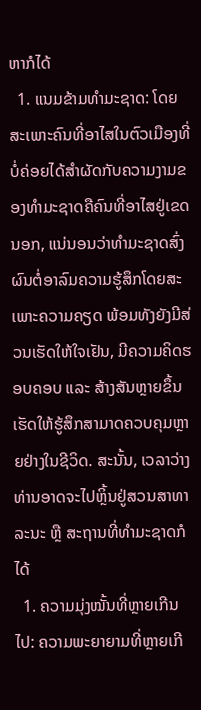ຫາກໍໄດ້
  1. ແນມຂ້າມທຳມະຊາດ: ໂດຍສະເພາະຄົນທີ່ອາໄສໃນຕົວເມືອງທີ່ບໍ່ຄ່ອຍໄດ້ສໍາຜັດກັບຄວາມງາມຂອງທໍາມະຊາດຄືຄົນທີ່ອາໄສຢູ່ເຂດນອກ, ແນ່ນອນວ່າທຳມະຊາດສົ່ງຜົນຕໍ່ອາລົມຄວາມຮູ້ສຶກໂດຍສະເພາະຄວາມຄຽດ ພ້ອມທັງຍັງມີສ່ວນເຮັດໃຫ້ໃຈເຢັນ, ມີຄວາມຄິດຮອບຄອບ ແລະ ສ້າງສັນຫຼາຍຂຶ້ນ ເຮັດໃຫ້ຮູ້ສຶກສາມາດຄວບຄຸມຫຼາຍຢ່າງໃນຊີວິດ. ສະນັ້ນ, ເວລາວ່າງທ່ານອາດຈະໄປຫຼິ້ນຢູ່ສວນສາທາລະນະ ຫຼື ສະຖານທີ່ທຳມະຊາດກໍໄດ້
  1. ຄວາມມຸ່ງໝັ້ນທີ່ຫຼາຍເກີນໄປ: ຄວາມພະຍາຍາມທີ່ຫຼາຍເກີ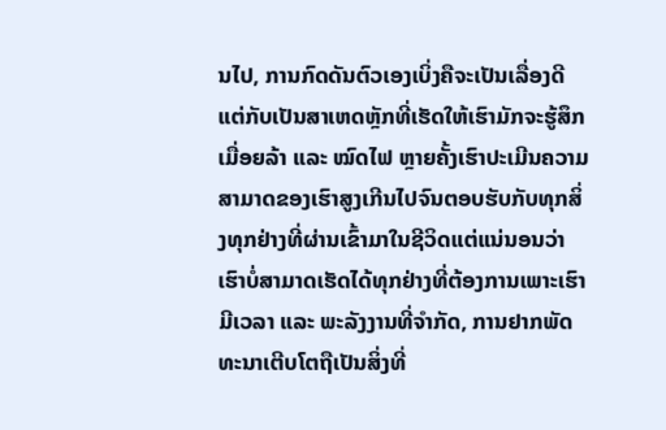ນໄປ, ການກົດດັນຕົວເອງເບິ່ງຄືຈະເປັນເລື່ອງດີແຕ່ກັບເປັນສາເຫດຫຼັກທີ່ເຮັດໃຫ້ເຮົາມັກຈະຮູ້ສຶກເມື່ອຍລ້າ ແລະ ໝົດໄຟ ຫຼາຍຄັ້ງເຮົາປະເມີນຄວາມສາມາດຂອງເຮົາສູງເກີນໄປຈົນຕອບຮັບກັບທຸກສິ່ງທຸກຢ່າງທີ່ຜ່ານເຂົ້າມາໃນຊີວິດແຕ່ແນ່ນອນວ່າເຮົາບໍ່ສາມາດເຮັດໄດ້ທຸກຢ່າງທີ່ຕ້ອງການເພາະເຮົາມີເວລາ ແລະ ພະລັງງານທີ່ຈຳກັດ, ການຢາກພັດທະນາເຕີບໂຕຖືເປັນສິ່ງທີ່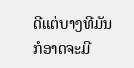ດີແຕ່ບາງທີມັນກໍອາດຈະມີ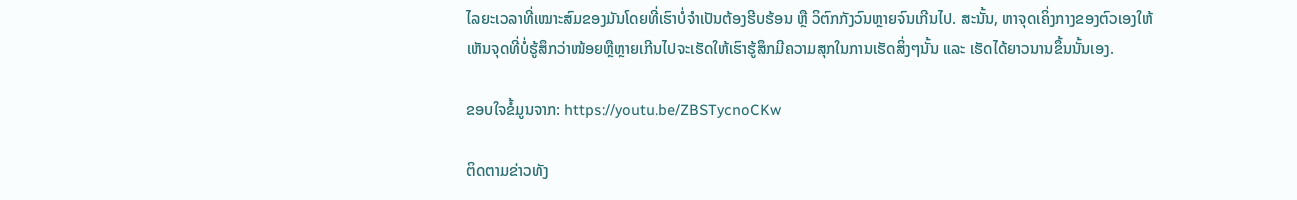ໄລຍະເວລາທີ່ເໝາະສົມຂອງມັນໂດຍທີ່ເຮົາບໍ່ຈຳເປັນຕ້ອງຮີບຮ້ອນ ຫຼື ວິຕົກກັງວົນຫຼາຍຈົນເກີນໄປ. ສະນັ້ນ, ຫາຈຸດເຄິ່ງກາງຂອງຕົວເອງໃຫ້ເຫັນຈຸດທີ່ບໍ່ຮູ້ສຶກວ່າໜ້ອຍຫຼືຫຼາຍເກີນໄປຈະເຮັດໃຫ້ເຮົາຮູ້ສຶກມີຄວາມສຸກໃນການເຮັດສິ່ງໆນັ້ນ ແລະ ເຮັດໄດ້ຍາວນານຂຶ້ນນັ້ນເອງ.

ຂອບໃຈຂໍ້ມູນຈາກ: https://youtu.be/ZBSTycnoCKw

ຕິດຕາມຂ່າວທັງ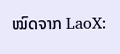ໝົດຈາກ LaoX: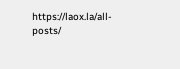https://laox.la/all-posts/